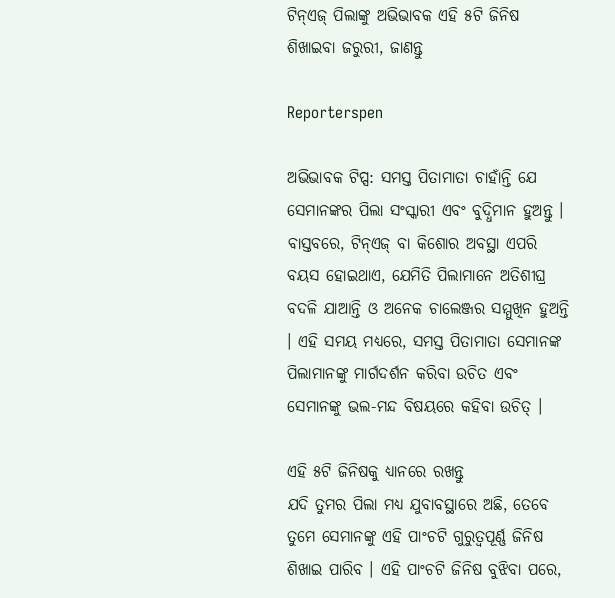ଟିନ୍‌ଏଜ୍ ପିଲାଙ୍କୁ ଅଭିଭାବକ ଏହି ୫ଟି ଜିନିଷ ଶିଖାଇବା ଜରୁରୀ, ଜାଣନ୍ତୁ

Reporterspen

ଅଭିଭାବକ ଟିପ୍ସ: ସମସ୍ତ ପିତାମାତା ଚାହାଁନ୍ତି ଯେ ସେମାନଙ୍କର ପିଲା ସଂସ୍କାରୀ ଏବଂ ବୁଦ୍ଧିମାନ ହୁଅନ୍ତୁ । ବାସ୍ତବରେ, ଟିନ୍‌ଏଜ୍ ବା କିଶୋର ଅବସ୍ଥା ଏପରି ବୟସ ହୋଇଥାଏ, ଯେମିତି ପିଲାମାନେ ଅତିଶୀଘ୍ର ବଦଳି ଯାଆନ୍ତି ଓ ଅନେକ ଚାଲେଞ୍ଜର ସମ୍ମୁଖିନ ହୁଅନ୍ତି । ଏହି ସମୟ ମଧ୍ୟରେ, ସମସ୍ତ ପିତାମାତା ସେମାନଙ୍କ ପିଲାମାନଙ୍କୁ ମାର୍ଗଦର୍ଶନ କରିବା ଉଚିତ ଏବଂ ସେମାନଙ୍କୁ ଭଲ-ମନ୍ଦ ବିଷୟରେ କହିବା ଉଚିତ୍ ।

ଏହି ୫ଟି ଜିନିଷକୁ ଧ୍ୟାନରେ ରଖନ୍ତୁ
ଯଦି ତୁମର ପିଲା ମଧ୍ୟ ଯୁବାବସ୍ଥାରେ ଅଛି, ତେବେ ତୁମେ ସେମାନଙ୍କୁ ଏହି ପାଂଚଟି ଗୁରୁତ୍ୱପୂର୍ଣ୍ଣ ଜିନିଷ ଶିଖାଇ ପାରିବ । ଏହି ପାଂଚଟି ଜିନିଷ ବୁଝିବା ପରେ,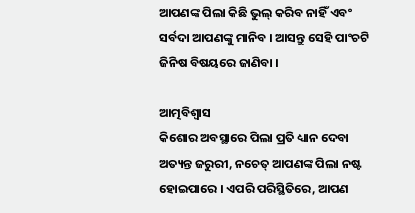ଆପଣଙ୍କ ପିଲା କିଛି ଭୁଲ୍ କରିବ ନାହିଁ ଏବଂ ସର୍ବଦା ଆପଣଙ୍କୁ ମାନିବ । ଆସନ୍ତୁ ସେହି ପାଂଚଟି ଜିନିଷ ବିଷୟରେ ଜାଣିବା ।

ଆତ୍ମବିଶ୍ୱାସ
କିଶୋର ଅବସ୍ଥାରେ ପିଲା ପ୍ରତି ଧ୍ୟାନ ଦେବା ଅତ୍ୟନ୍ତ ଜରୁରୀ, ନଚେତ୍ ଆପଣଙ୍କ ପିଲା ନଷ୍ଟ ହୋଇପାରେ । ଏପରି ପରିସ୍ଥିତିରେ, ଆପଣ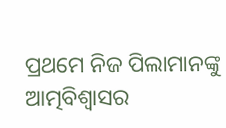ପ୍ରଥମେ ନିଜ ପିଲାମାନଙ୍କୁ ଆତ୍ମବିଶ୍ୱାସର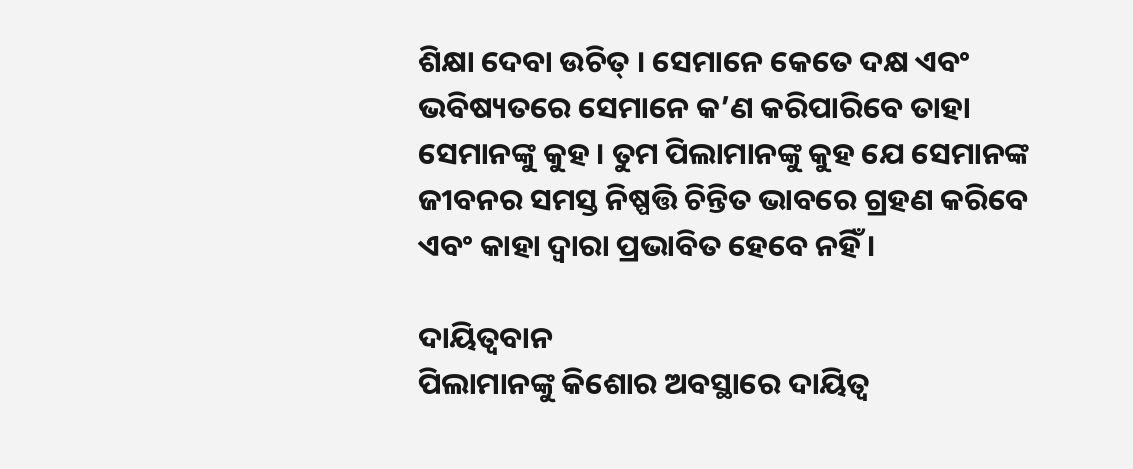ଶିକ୍ଷା ଦେବା ଉଚିତ୍ । ସେମାନେ କେତେ ଦକ୍ଷ ଏବଂ ଭବିଷ୍ୟତରେ ସେମାନେ କ’ଣ କରିପାରିବେ ତାହା ସେମାନଙ୍କୁ କୁହ । ତୁମ ପିଲାମାନଙ୍କୁ କୁହ ଯେ ସେମାନଙ୍କ ଜୀବନର ସମସ୍ତ ନିଷ୍ପତ୍ତି ଚିନ୍ତିତ ଭାବରେ ଗ୍ରହଣ କରିବେ ଏବଂ କାହା ଦ୍ୱାରା ପ୍ରଭାବିତ ହେବେ ନହିଁ ।

ଦାୟିତ୍ୱବାନ
ପିଲାମାନଙ୍କୁ କିଶୋର ଅବସ୍ଥାରେ ଦାୟିତ୍ୱ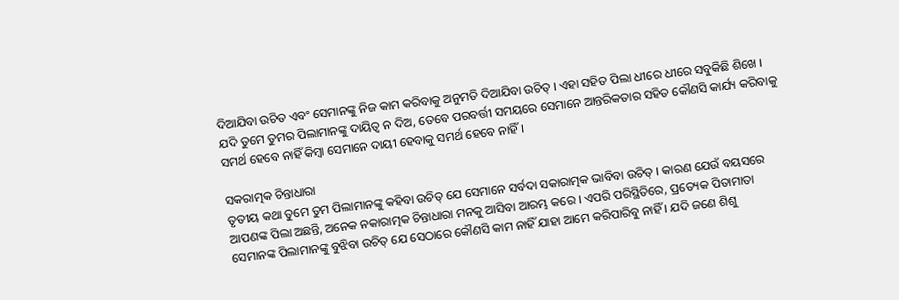ଦିଆଯିବା ଉଚିତ ଏବଂ ସେମାନଙ୍କୁ ନିଜ କାମ କରିବାକୁ ଅନୁମତି ଦିଆଯିବା ଉଚିତ୍ । ଏହା ସହିତ ପିଲା ଧୀରେ ଧୀରେ ସବୁକିଛି ଶିଖେ । ଯଦି ତୁମେ ତୁମର ପିଲାମାନଙ୍କୁ ଦାୟିତ୍ୱ ନ ଦିଅ, ତେବେ ପରବର୍ତ୍ତୀ ସମୟରେ ସେମାନେ ଆନ୍ତରିକତାର ସହିତ କୌଣସି କାର୍ଯ୍ୟ କରିବାକୁ ସମର୍ଥ ହେବେ ନାହିଁ କିମ୍ବା ସେମାନେ ଦାୟୀ ହେବାକୁ ସମର୍ଥ ହେବେ ନାହିଁ ।

ସକରାତ୍ମକ ଚିନ୍ତାଧାରା
ତୃତୀୟ କଥା ତୁମେ ତୁମ ପିଲାମାନଙ୍କୁ କହିବା ଉଚିତ୍ ଯେ ସେମାନେ ସର୍ବଦା ସକାରାତ୍ମକ ଭାବିବା ଉଚିତ୍ । କାରଣ ଯେଉଁ ବୟସରେ ଆପଣଙ୍କ ପିଲା ଅଛନ୍ତି, ଅନେକ ନକାରାତ୍ମକ ଚିନ୍ତାଧାରା ମନକୁ ଆସିବା ଆରମ୍ଭ କରେ । ଏପରି ପରିସ୍ଥିତିରେ, ପ୍ରତ୍ୟେକ ପିତାମାତା ସେମାନଙ୍କ ପିଲାମାନଙ୍କୁ ବୁଝିବା ଉଚିତ୍ ଯେ ସେଠାରେ କୌଣସି କାମ ନାହିଁ ଯାହା ଆମେ କରିପାରିବୁ ନାହିଁ । ଯଦି ଜଣେ ଶିଶୁ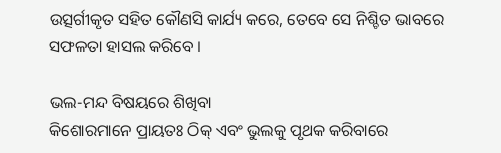ଉତ୍ସର୍ଗୀକୃତ ସହିତ କୌଣସି କାର୍ଯ୍ୟ କରେ, ତେବେ ସେ ନିଶ୍ଚିତ ଭାବରେ ସଫଳତା ହାସଲ କରିବେ ।

ଭଲ-ମନ୍ଦ ବିଷୟରେ ଶିଖିବା
କିଶୋରମାନେ ପ୍ରାୟତଃ ଠିକ୍ ଏବଂ ଭୁଲକୁ ପୃଥକ କରିବାରେ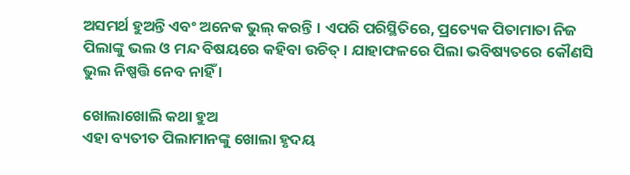ଅସମର୍ଥ ହୁଅନ୍ତି ଏବଂ ଅନେକ ଭୁଲ୍ କରନ୍ତି । ଏପରି ପରିସ୍ଥିତିରେ, ପ୍ରତ୍ୟେକ ପିତାମାତା ନିଜ ପିଲାଙ୍କୁ ଭଲ ଓ ମନ୍ଦ ବିଷୟରେ କହିବା ଉଚିତ୍ । ଯାହାଫଳରେ ପିଲା ଭବିଷ୍ୟତରେ କୌଣସି ଭୁଲ ନିଷ୍ପତ୍ତି ନେବ ନାହିଁ ।

ଖୋଲାଖୋଲି କଥା ହୁଅ
ଏହା ବ୍ୟତୀତ ପିଲାମାନଙ୍କୁ ଖୋଲା ହୃଦୟ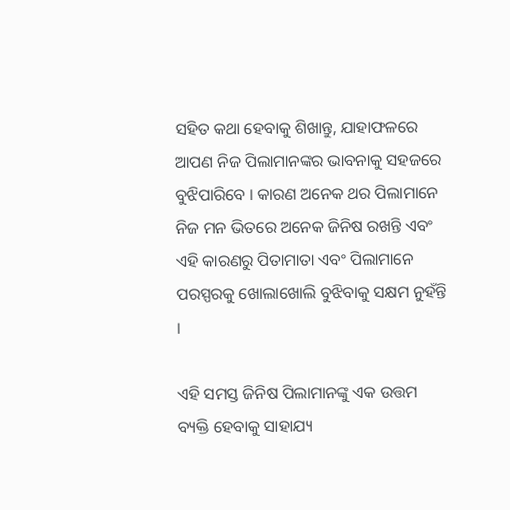ସହିତ କଥା ହେବାକୁ ଶିଖାନ୍ତୁ, ଯାହାଫଳରେ ଆପଣ ନିଜ ପିଲାମାନଙ୍କର ଭାବନାକୁ ସହଜରେ ବୁଝିପାରିବେ । କାରଣ ଅନେକ ଥର ପିଲାମାନେ ନିଜ ମନ ଭିତରେ ଅନେକ ଜିନିଷ ରଖନ୍ତି ଏବଂ ଏହି କାରଣରୁ ପିତାମାତା ଏବଂ ପିଲାମାନେ ପରସ୍ପରକୁ ଖୋଲାଖୋଲି ବୁଝିବାକୁ ସକ୍ଷମ ନୁହଁନ୍ତି ।

ଏହି ସମସ୍ତ ଜିନିଷ ପିଲାମାନଙ୍କୁ ଏକ ଉତ୍ତମ ବ୍ୟକ୍ତି ହେବାକୁ ସାହାଯ୍ୟ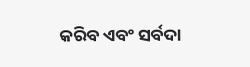କରିବ ଏବଂ ସର୍ବଦା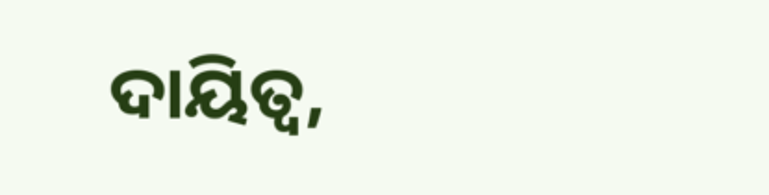ଦାୟିତ୍ୱ,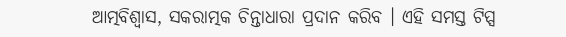ଆତ୍ମବିଶ୍ୱାସ, ସକରାତ୍ମକ ଚିନ୍ତାଧାରା ପ୍ରଦାନ କରିବ । ଏହି ସମସ୍ତ ଟିପ୍ସ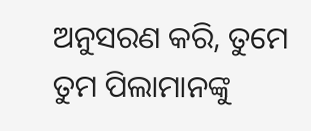ଅନୁସରଣ କରି, ତୁମେ ତୁମ ପିଲାମାନଙ୍କୁ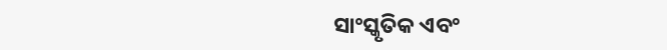ସାଂସ୍କୃତିକ ଏବଂ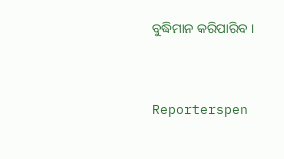ବୁଦ୍ଧିମାନ କରିପାରିବ ।


Reporterspen